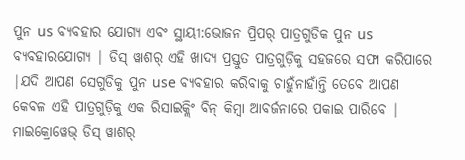ପୁନ us ବ୍ୟବହାର ଯୋଗ୍ୟ ଏବଂ ସ୍ଥାୟୀ:ଭୋଜନ ପ୍ରିପର୍ ପାତ୍ରଗୁଡିକ ପୁନ us ବ୍ୟବହାରଯୋଗ୍ୟ | ଡିସ୍ ୱାଶର୍ ଏହି ଖାଦ୍ୟ ପ୍ରସ୍ତୁତ ପାତ୍ରଗୁଡ଼ିକୁ ସହଜରେ ସଫା କରିପାରେ |ଯଦି ଆପଣ ସେଗୁଡିକୁ ପୁନ use ବ୍ୟବହାର କରିବାକୁ ଚାହୁଁନାହାଁନ୍ତି ତେବେ ଆପଣ କେବଳ ଏହି ପାତ୍ରଗୁଡ଼ିକୁ ଏକ ରିସାଇକ୍ଲିଂ ବିନ୍ କିମ୍ବା ଆବର୍ଜନାରେ ପକାଇ ପାରିବେ |
ମାଇକ୍ରୋୱେଭ୍ ଡିସ୍ ୱାଶର୍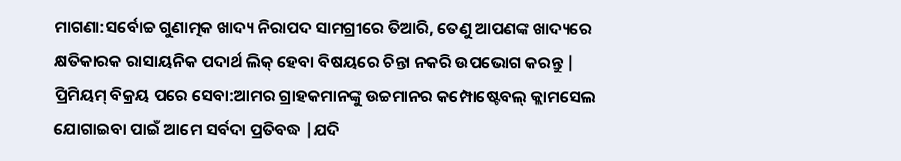ମାଗଣା:ସର୍ବୋଚ୍ଚ ଗୁଣାତ୍ମକ ଖାଦ୍ୟ ନିରାପଦ ସାମଗ୍ରୀରେ ତିଆରି, ତେଣୁ ଆପଣଙ୍କ ଖାଦ୍ୟରେ କ୍ଷତିକାରକ ରାସାୟନିକ ପଦାର୍ଥ ଲିକ୍ ହେବା ବିଷୟରେ ଚିନ୍ତା ନକରି ଉପଭୋଗ କରନ୍ତୁ |
ପ୍ରିମିୟମ୍ ବିକ୍ରୟ ପରେ ସେବା:ଆମର ଗ୍ରାହକମାନଙ୍କୁ ଉଚ୍ଚମାନର କମ୍ପୋଷ୍ଟେବଲ୍ କ୍ଲାମସେଲ ଯୋଗାଇବା ପାଇଁ ଆମେ ସର୍ବଦା ପ୍ରତିବଦ୍ଧ |ଯଦି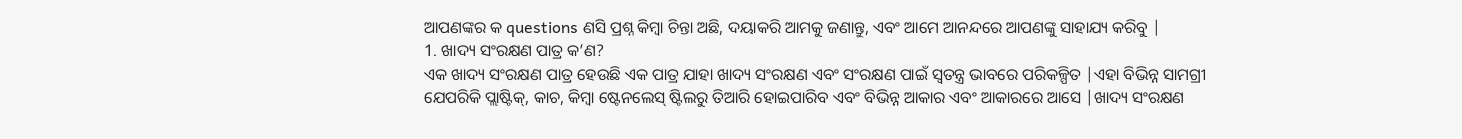ଆପଣଙ୍କର କ questions ଣସି ପ୍ରଶ୍ନ କିମ୍ବା ଚିନ୍ତା ଅଛି, ଦୟାକରି ଆମକୁ ଜଣାନ୍ତୁ, ଏବଂ ଆମେ ଆନନ୍ଦରେ ଆପଣଙ୍କୁ ସାହାଯ୍ୟ କରିବୁ |
1. ଖାଦ୍ୟ ସଂରକ୍ଷଣ ପାତ୍ର କ’ଣ?
ଏକ ଖାଦ୍ୟ ସଂରକ୍ଷଣ ପାତ୍ର ହେଉଛି ଏକ ପାତ୍ର ଯାହା ଖାଦ୍ୟ ସଂରକ୍ଷଣ ଏବଂ ସଂରକ୍ଷଣ ପାଇଁ ସ୍ୱତନ୍ତ୍ର ଭାବରେ ପରିକଳ୍ପିତ |ଏହା ବିଭିନ୍ନ ସାମଗ୍ରୀ ଯେପରିକି ପ୍ଲାଷ୍ଟିକ୍, କାଚ, କିମ୍ବା ଷ୍ଟେନଲେସ୍ ଷ୍ଟିଲରୁ ତିଆରି ହୋଇପାରିବ ଏବଂ ବିଭିନ୍ନ ଆକାର ଏବଂ ଆକାରରେ ଆସେ |ଖାଦ୍ୟ ସଂରକ୍ଷଣ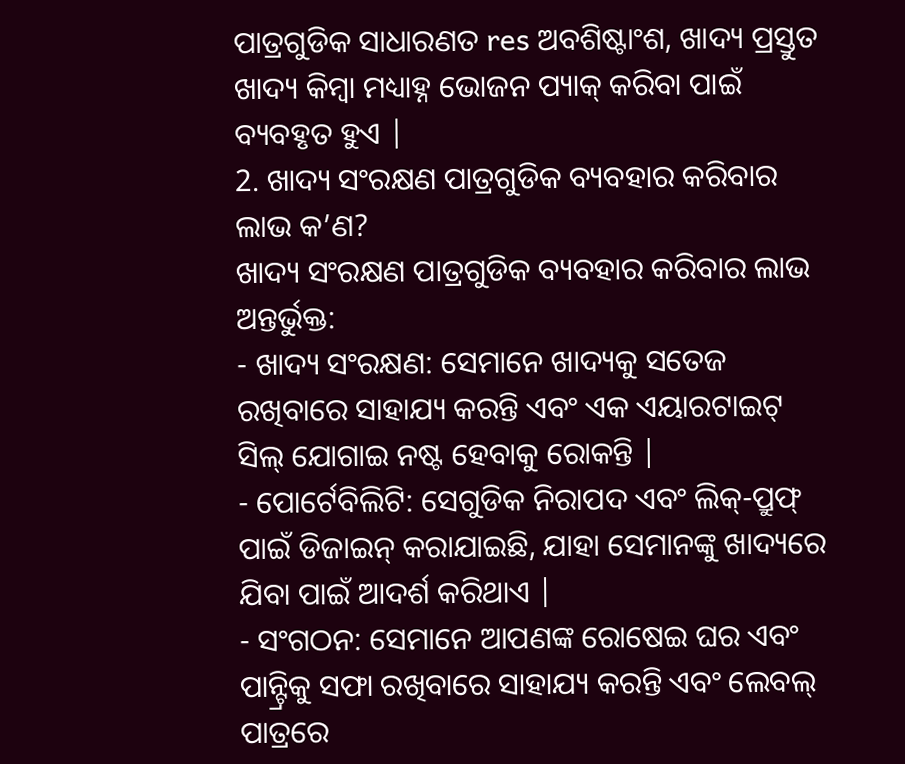ପାତ୍ରଗୁଡିକ ସାଧାରଣତ res ଅବଶିଷ୍ଟାଂଶ, ଖାଦ୍ୟ ପ୍ରସ୍ତୁତ ଖାଦ୍ୟ କିମ୍ବା ମଧ୍ୟାହ୍ନ ଭୋଜନ ପ୍ୟାକ୍ କରିବା ପାଇଁ ବ୍ୟବହୃତ ହୁଏ |
2. ଖାଦ୍ୟ ସଂରକ୍ଷଣ ପାତ୍ରଗୁଡିକ ବ୍ୟବହାର କରିବାର ଲାଭ କ’ଣ?
ଖାଦ୍ୟ ସଂରକ୍ଷଣ ପାତ୍ରଗୁଡିକ ବ୍ୟବହାର କରିବାର ଲାଭ ଅନ୍ତର୍ଭୁକ୍ତ:
- ଖାଦ୍ୟ ସଂରକ୍ଷଣ: ସେମାନେ ଖାଦ୍ୟକୁ ସତେଜ ରଖିବାରେ ସାହାଯ୍ୟ କରନ୍ତି ଏବଂ ଏକ ଏୟାରଟାଇଟ୍ ସିଲ୍ ଯୋଗାଇ ନଷ୍ଟ ହେବାକୁ ରୋକନ୍ତି |
- ପୋର୍ଟେବିଲିଟି: ସେଗୁଡିକ ନିରାପଦ ଏବଂ ଲିକ୍-ପ୍ରୁଫ୍ ପାଇଁ ଡିଜାଇନ୍ କରାଯାଇଛି, ଯାହା ସେମାନଙ୍କୁ ଖାଦ୍ୟରେ ଯିବା ପାଇଁ ଆଦର୍ଶ କରିଥାଏ |
- ସଂଗଠନ: ସେମାନେ ଆପଣଙ୍କ ରୋଷେଇ ଘର ଏବଂ ପାନ୍ଟ୍ରିକୁ ସଫା ରଖିବାରେ ସାହାଯ୍ୟ କରନ୍ତି ଏବଂ ଲେବଲ୍ ପାତ୍ରରେ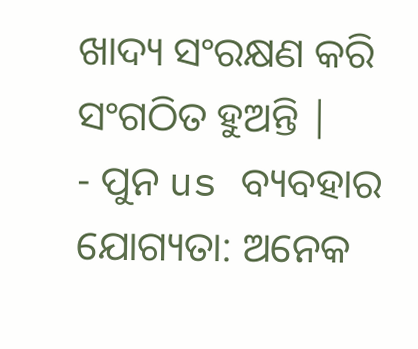ଖାଦ୍ୟ ସଂରକ୍ଷଣ କରି ସଂଗଠିତ ହୁଅନ୍ତି |
- ପୁନ us ବ୍ୟବହାର ଯୋଗ୍ୟତା: ଅନେକ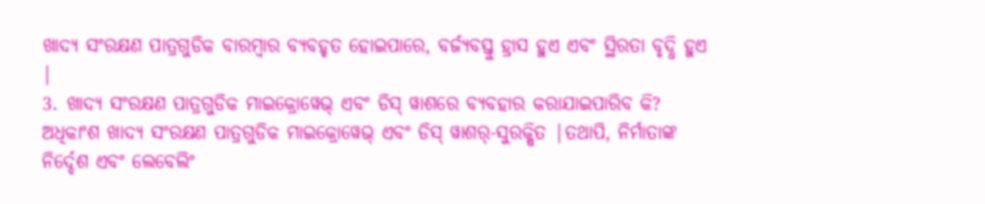ଖାଦ୍ୟ ସଂରକ୍ଷଣ ପାତ୍ରଗୁଡିକ ବାରମ୍ବାର ବ୍ୟବହୃତ ହୋଇପାରେ, ବର୍ଜ୍ୟବସ୍ତୁ ହ୍ରାସ ହୁଏ ଏବଂ ସ୍ଥିରତା ବୃଦ୍ଧି ହୁଏ |
3. ଖାଦ୍ୟ ସଂରକ୍ଷଣ ପାତ୍ରଗୁଡିକ ମାଇକ୍ରୋୱେଭ୍ ଏବଂ ଡିସ୍ ୱାଶରେ ବ୍ୟବହାର କରାଯାଇପାରିବ କି?
ଅଧିକାଂଶ ଖାଦ୍ୟ ସଂରକ୍ଷଣ ପାତ୍ରଗୁଡିକ ମାଇକ୍ରୋୱେଭ୍ ଏବଂ ଡିସ୍ ୱାଶର୍-ସୁରକ୍ଷିତ |ତଥାପି, ନିର୍ମାତାଙ୍କ ନିର୍ଦ୍ଦେଶ ଏବଂ ଲେବେଲିଂ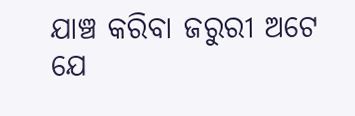ଯାଞ୍ଚ କରିବା ଜରୁରୀ ଅଟେ ଯେ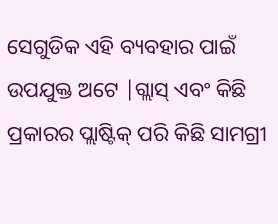ସେଗୁଡିକ ଏହି ବ୍ୟବହାର ପାଇଁ ଉପଯୁକ୍ତ ଅଟେ |ଗ୍ଲାସ୍ ଏବଂ କିଛି ପ୍ରକାରର ପ୍ଲାଷ୍ଟିକ୍ ପରି କିଛି ସାମଗ୍ରୀ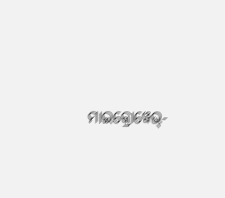ମାଇକ୍ରୋୱେଭ୍-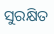ସୁରକ୍ଷିତ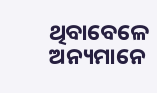ଥିବାବେଳେ ଅନ୍ୟମାନେ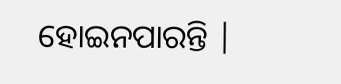ହୋଇନପାରନ୍ତି |